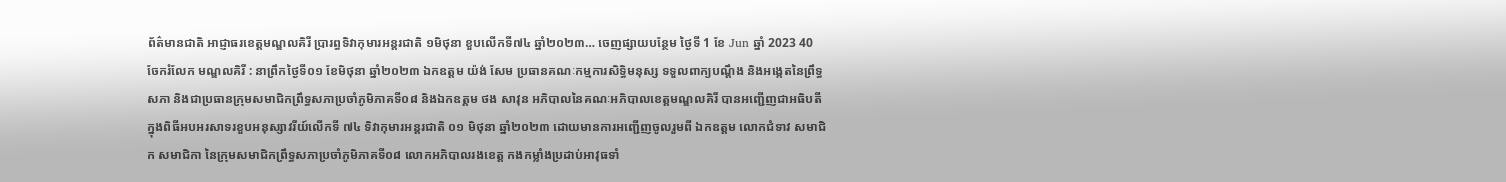ព័ត៌មានជាតិ អាជ្ញាធរខេត្តមណ្ឌលគិរី ប្រារព្ធទិវាកុមារអន្តរជាតិ ១មិថុនា ខួបលើកទី៧៤ ឆ្នាំ២០២៣… ចេញផ្សាយបន្ថែម ថ្ងៃទី 1 ខែ Jun ឆ្នាំ 2023 40 ចែករំលែក មណ្ឌលគិរី : នាព្រឹកថ្ងៃទី០១ ខែមិថុនា ឆ្នាំ២០២៣ ឯកឧត្តម យ៉ង់ សែម ប្រធានគណៈកម្មការសិទ្ធិមនុស្ស ទទួលពាក្យបណ្ដឹង និងអង្កេតនៃព្រឹទ្ធសភា និងជាប្រធានក្រុមសមាជិកព្រឹទ្ធសភាប្រចាំភូមិភាគទី០៨ និងឯកឧត្តម ថង សាវុន អភិបាលនៃគណៈអភិបាលខេត្តមណ្ឌលគិរី បានអញ្ជើញជាអធិបតី ក្នុងពិធីអបអរសាទរខួបអនុស្សាវរីយ៍លើកទី ៧៤ ទិវាកុមារអន្តរជាតិ ០១ មិថុនា ឆ្នាំ២០២៣ ដោយមានការអញ្ជើញចូលរួមពី ឯកឧត្តម លោកជំទាវ សមាជិក សមាជិកា នៃក្រុមសមាជិកព្រឹទ្ធសភាប្រចាំភូមិភាគទី០៨ លោកអភិបាលរងខេត្ត កងកម្លាំងប្រដាប់អាវុធទាំ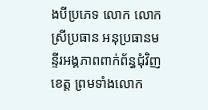ងបីប្រភេទ លោក លោកស្រីប្រធាន អនុប្រធានមន្ទីរអង្គភាពពាក់ព័ន្ធជុំវិញខេត្ត ព្រមទាំងលោក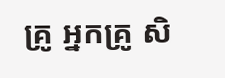គ្រូ អ្នកគ្រូ សិ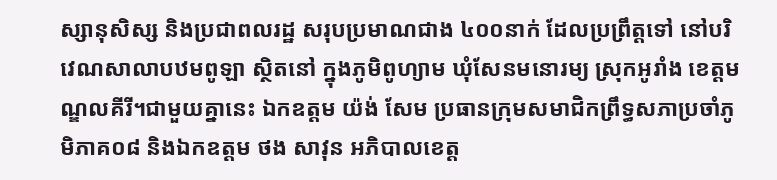ស្សានុសិស្ស និងប្រជាពលរដ្ឋ សរុបប្រមាណជាង ៤០០នាក់ ដែលប្រព្រឹត្តទៅ នៅបរិវេណសាលាបឋមពូឡា ស្ថិតនៅ ក្នុងភូមិពូហ្យាម ឃុំសែនមនោរម្យ ស្រុកអូរាំង ខេត្តមណ្ឌលគីរី។ជាមួយគ្នានេះ ឯកឧត្តម យ៉ង់ សែម ប្រធានក្រុមសមាជិកព្រឹទ្ធសភាប្រចាំភូមិភាគ០៨ និងឯកឧត្តម ថង សាវុន អភិបាលខេត្ត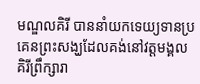មណ្ឌលគិរី បាននាំយកទេយ្យទានប្រគេនព្រះសង្ឃដែលគង់នៅវត្តមង្គលគិរីព្រឹក្សារា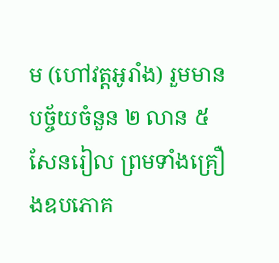ម (ហៅវត្តអូរាំង) រួមមានបច្ច័យចំនួន ២ លាន ៥ សែនរៀល ព្រមទាំងគ្រឿងឧបភោគ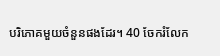បរិភោគមួយចំនួនផងដែរ។ 40 ចែករំលែក